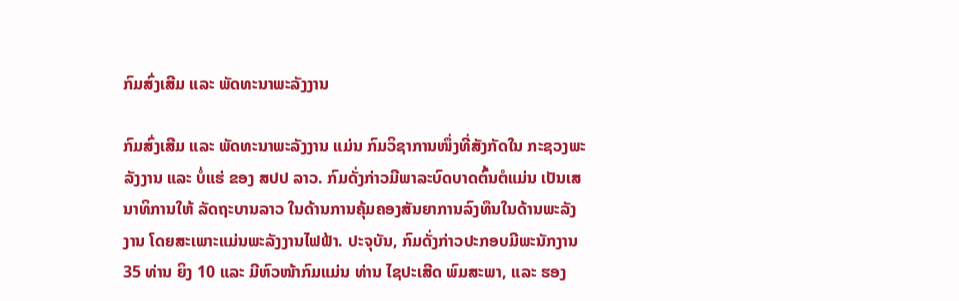ກົມສົ່ງເສີມ ແລະ ພັດທະນາພະລັງງານ

ກົມສົ່ງເສີມ ແລະ ພັດທະນາພະລັງງານ ແມ່ນ ກົມວິຊາການໜຶ່ງທີ່ສັງກັດໃນ ກະຊວງພະລັງງານ ແລະ ບໍ່ແຮ່ ຂອງ ສປປ ລາວ. ກົມດັ່ງກ່າວມີພາລະບົດບາດຕົ້ນຕໍແມ່ນ ເປັນເສນາທິການໃຫ້ ລັດຖະບານລາວ ໃນດ້ານການຄຸ້ມຄອງສັນຍາການລົງທຶນໃນດ້ານພະລັງງານ ໂດຍສະເພາະແມ່ນພະລັງງານໄຟຟ້າ. ປະຈຸບັນ, ກົມດັ່ງກ່າວປະກອບມີພະນັກງານ 35 ທ່ານ ຍິງ 10 ແລະ ມີຫົວໜ້າກົມແມ່ນ ທ່ານ ໄຊປະເສີດ ພົມສະພາ, ແລະ ຮອງ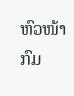ຫົວໜ້າກົມ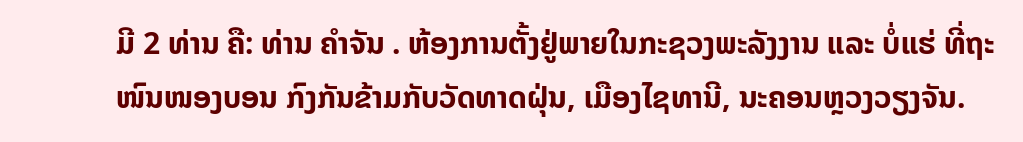ມີ 2 ທ່ານ ຄື: ທ່ານ ຄໍາຈັນ . ຫ້ອງການຕັ້ງຢູ່ພາຍໃນກະຊວງພະລັງງານ ແລະ ບໍ່ແຮ່ ທີ່ຖະໜົນໜອງບອນ ກົງກັນຂ້າມກັບວັດທາດຝຸ່ນ, ເມືອງໄຊທານີ, ນະຄອນຫຼວງວຽງຈັນ.